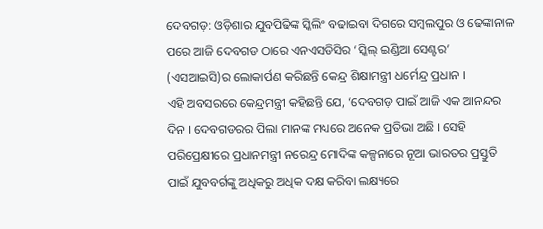ଦେବଗଡ଼: ଓଡ଼ିଶାର ଯୁବପିଢିଙ୍କ ସ୍କିଲିଂ ବଢାଇବା ଦିଗରେ ସମ୍ବଲପୁର ଓ ଢେଙ୍କାନାଳ ପରେ ଆଜି ଦେବଗଡ ଠାରେ ଏନଏସଡିସିର ‘ସ୍କିଲ୍ ଇଣ୍ଡିଆ ସେଣ୍ଟର’ (ଏସଆଇସି)ର ଲୋକାର୍ପଣ କରିଛନ୍ତି କେନ୍ଦ୍ର ଶିକ୍ଷାମନ୍ତ୍ରୀ ଧର୍ମେନ୍ଦ୍ର ପ୍ରଧାନ ।
ଏହି ଅବସରରେ କେନ୍ଦ୍ରମନ୍ତ୍ରୀ କହିଛନ୍ତି ଯେ, ‘ଦେବଗଡ଼ ପାଇଁ ଆଜି ଏକ ଆନନ୍ଦର ଦିନ । ଦେବଗଡରର ପିଲା ମାନଙ୍କ ମଧ୍ୟରେ ଅନେକ ପ୍ରତିଭା ଅଛି । ସେହି ପରିପ୍ରେକ୍ଷୀରେ ପ୍ରଧାନମନ୍ତ୍ରୀ ନରେନ୍ଦ୍ର ମୋଦିଙ୍କ କଳ୍ପନାରେ ନୂଆ ଭାରତର ପ୍ରସ୍ତୁତି ପାଇଁ ଯୁବବର୍ଗଙ୍କୁ ଅଧିକରୁ ଅଧିକ ଦକ୍ଷ କରିବା ଲକ୍ଷ୍ୟରେ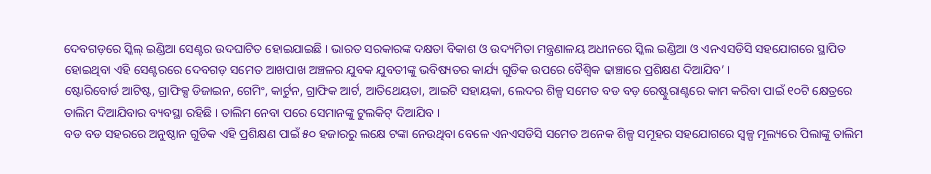ଦେବଗଡ଼ରେ ସ୍କିଲ୍ ଇଣ୍ଡିଆ ସେଣ୍ଟର ଉଦଘାଟିତ ହୋଇଯାଇଛି । ଭାରତ ସରକାରଙ୍କ ଦକ୍ଷତା ବିକାଶ ଓ ଉଦ୍ୟମିତା ମନ୍ତ୍ରଣାଳୟ ଅଧୀନରେ ସ୍କିଲ ଇଣ୍ଡିଆ ଓ ଏନଏସଡିସି ସହଯୋଗରେ ସ୍ଥାପିତ ହୋଇଥିବା ଏହି ସେଣ୍ଟରରେ ଦେବଗଡ଼ ସମେତ ଆଖପାଖ ଅଞ୍ଚଳର ଯୁବକ ଯୁବତୀଙ୍କୁ ଭବିଷ୍ୟତର କାର୍ଯ୍ୟ ଗୁଡିକ ଉପରେ ବୈଶ୍ୱିକ ଢାଞ୍ଚାରେ ପ୍ରଶିକ୍ଷଣ ଦିଆଯିବ’ ।
ଷ୍ଟୋରିବୋର୍ଡ ଆଟିଷ୍ଟ, ଗ୍ରାଫିକ୍ସ ଡିଜାଇନ, ଗେମିଂ, କାର୍ଟୁନ, ଗ୍ରାଫିକ ଆର୍ଟ, ଆତିଥେୟତା, ଆଇଟି ସହାୟକା, ଲେଦର ଶିଳ୍ପ ସମେତ ବଡ ବଡ଼ ରେଷ୍ଟୁରାଣ୍ଟରେ କାମ କରିବା ପାଇଁ ୧୦ଟି କ୍ଷେତ୍ରରେ ତାଲିମ ଦିଆଯିବାର ବ୍ୟବସ୍ଥା ରହିଛି । ତାଲିମ ନେବା ପରେ ସେମାନଙ୍କୁ ଟୁଲକିଟ୍ ଦିଆଯିବ ।
ବଡ ବଡ ସହରରେ ଅନୁଷ୍ଠାନ ଗୁଡିକ ଏହି ପ୍ରଶିକ୍ଷଣ ପାଇଁ ୫୦ ହଜାରରୁ ଲକ୍ଷେ ଟଙ୍କା ନେଉଥିବା ବେଳେ ଏନଏସଡିସି ସମେତ ଅନେକ ଶିଳ୍ପ ସମୂହର ସହଯୋଗରେ ସ୍ୱଳ୍ପ ମୂଲ୍ୟରେ ପିଲାଙ୍କୁ ତାଲିମ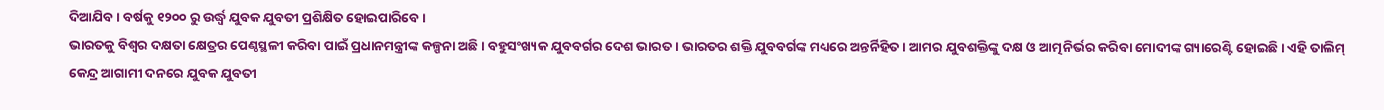ଦିଆଯିବ । ବର୍ଷକୁ ୧୨୦୦ ରୁ ଉର୍ଦ୍ଧ୍ୱ ଯୁବକ ଯୁବତୀ ପ୍ରଶିକ୍ଷିତ ହୋଇପାରିବେ ।
ଭାରତକୁ ବିଶ୍ୱର ଦକ୍ଷତା କ୍ଷେତ୍ରର ପେଣ୍ଠସ୍ଥଳୀ କରିବା ପାଇଁ ପ୍ରଧାନମନ୍ତ୍ରୀଙ୍କ କଳ୍ପନା ଅଛି । ବହୁସଂଖ୍ୟକ ଯୁବବର୍ଗର ଦେଶ ଭାରତ । ଭାରତର ଶକ୍ତି ଯୁବବର୍ଗଙ୍କ ମଧ୍ୟରେ ଅନ୍ତର୍ନିହିତ । ଆମର ଯୁବଶକ୍ତିଙ୍କୁ ଦକ୍ଷ ଓ ଆତ୍ମନିର୍ଭର କରିବା ମୋଦୀଙ୍କ ଗ୍ୟାରେଣ୍ଟି ହୋଇଛି । ଏହି ତାଲିମ୍ କେନ୍ଦ୍ର ଆଗାମୀ ଦନରେ ଯୁବକ ଯୁବତୀ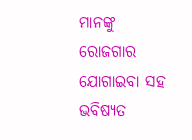ମାନଙ୍କୁ ରୋଜଗାର ଯୋଗାଇବା ସହ ଭବିଷ୍ୟତ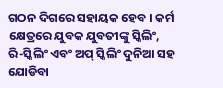ଗଠନ ଦିଗରେ ସହାୟକ ହେବ । କର୍ମ କ୍ଷେତ୍ରରେ ଯୁବକ ଯୁବତୀଙ୍କୁ ସ୍କିଲିଂ, ରି-ସ୍କିଲିଂ ଏବଂ ଅପ୍ ସ୍କିଲିଂ ଦୁନିଆ ସହ ଯୋଡିବା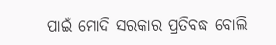ପାଇଁ ମୋଦି ସରକାର ପ୍ରତିବଦ୍ଧ ବୋଲି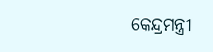କେନ୍ଦ୍ରମନ୍ତ୍ରୀ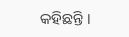କହିଛନ୍ତି ।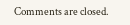Comments are closed.